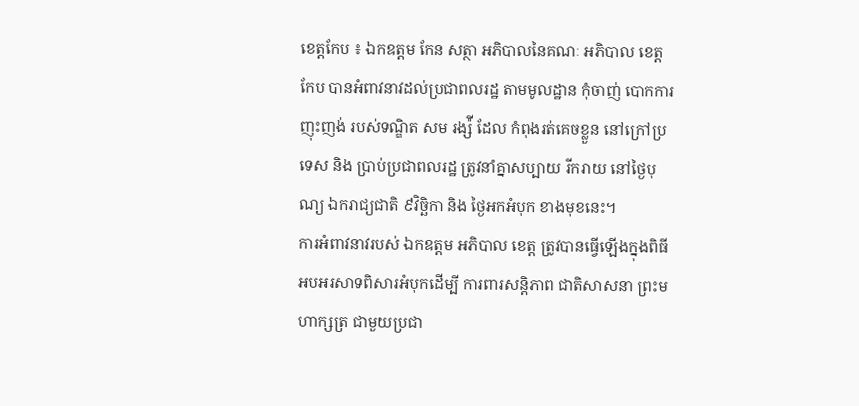ខេត្តកែប ៖ ឯកឧត្តម កែន សត្ថា អភិបាលនៃគណៈ អភិបាល ខេត្តកែប បានអំពាវនាវដល់ប្រជាពលរដ្ឋ តាមមូលដ្ឋាន កុំចាញ់ បោកការញុះញង់ របស់ទណ្ឌិត សម រង្ស៉ី ដែល កំពុងរត់គេចខ្លួន នៅក្រៅប្រទេស និង ប្រាប់ប្រជាពលរដ្ឋ ត្រូវនាំគ្នាសប្បាយ រីករាយ នៅថ្ងៃបុណ្យ ឯករាជ្យជាតិ ៩វិច្ឆិកា និង ថ្ងៃអកអំបុក ខាងមុខនេះ។
ការអំពាវនាវរបស់ ឯកឧត្តម អភិបាល ខេត្ត ត្រូវបានធ្វើឡើងក្នុងពិធី អបអរសាទពិសារអំបុកដើម្បី ការពារសន្តិភាព ជាតិសាសនា ព្រះមហាក្សត្រ ជាមួយប្រជា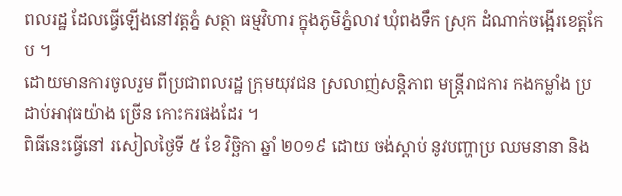ពលរដ្ឋ ដែលធ្វើឡើងនៅវត្តភ្នំ សត្ថា ធម្មវិហារ ក្នុងភូមិភ្នំលាវ ឃុំពងទឹក ស្រុក ដំណាក់ចង្អើរខេត្តកែប ។
ដោយមានការចូលរួម ពីប្រជាពលរដ្ឋ ក្រុមយុវជន ស្រលាញ់សន្តិភាព មន្ត្រីរាជការ កងកម្លាំង ប្រដាប់អាវុធយ៉ាង ច្រើន កោះករផងដែរ ។
ពិធីនេះធ្វើនៅ រសៀលថ្ងៃទី ៥ ខែ វិច្ឆិកា ឆ្នាំ ២០១៩ ដោយ ចង់ស្តាប់ នូវបញ្ហាប្រ ឈមនានា និង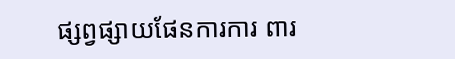ផ្សព្វផ្សាយផែនការការ ពារ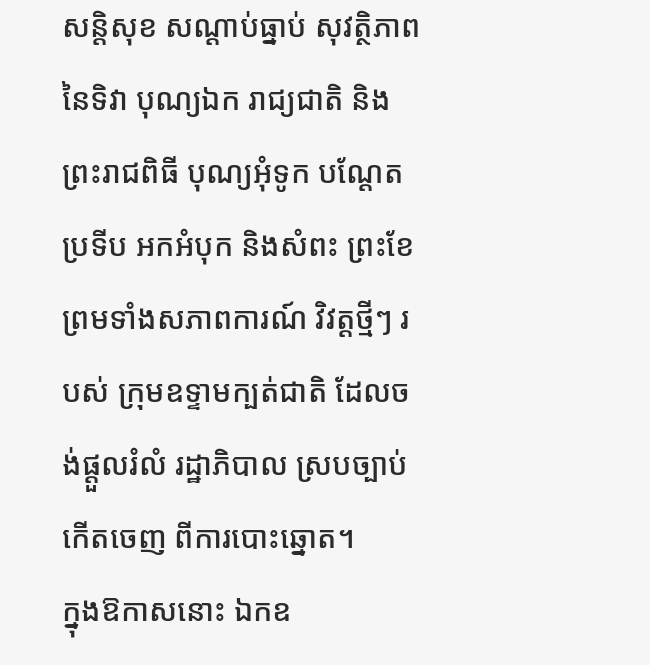សន្តិសុខ សណ្ដាប់ធ្នាប់ សុវត្ថិភាព នៃទិវា បុណ្យឯក រាជ្យជាតិ និង ព្រះរាជពិធី បុណ្យអុំទូក បណ្ដែតប្រទីប អកអំបុក និងសំពះ ព្រះខែ ព្រមទាំងសភាពការណ៍ វិវត្តថ្មីៗ របស់ ក្រុមឧទ្ទាមក្បត់ជាតិ ដែលចង់ផ្តួលរំលំ រដ្ឋាភិបាល ស្របច្បាប់ កើតចេញ ពីការបោះឆ្នោត។
ក្នុងឱកាសនោះ ឯកឧ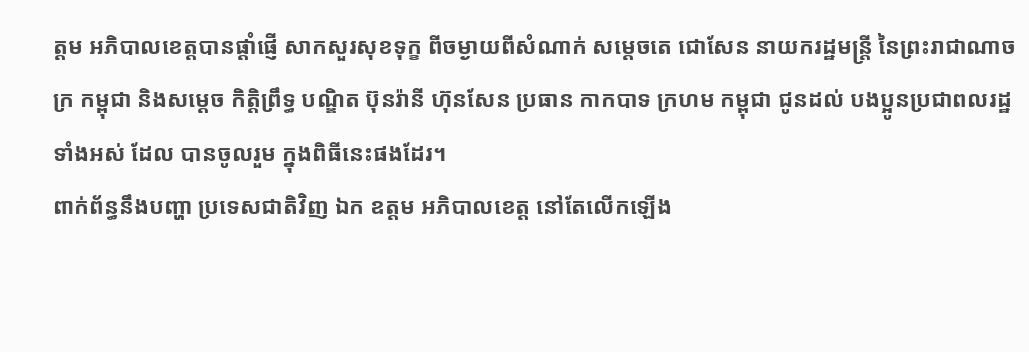ត្តម អភិបាលខេត្តបានផ្ដាំផ្ញើ សាកសួរសុខទុក្ខ ពីចម្ងាយពីសំណាក់ សម្ដេចតេ ជោសែន នាយករដ្ឋមន្ត្រី នៃព្រះរាជាណាចក្រ កម្ពុជា និងសម្ដេច កិត្តិព្រឹទ្ធ បណ្ឌិត ប៊ុនរ៉ានី ហ៊ុនសែន ប្រធាន កាកបាទ ក្រហម កម្ពុជា ជូនដល់ បងប្អូនប្រជាពលរដ្ឋ ទាំងអស់ ដែល បានចូលរួម ក្នុងពិធីនេះផងដែរ។
ពាក់ព័ន្ធនឹងបញ្ហា ប្រទេសជាតិវិញ ឯក ឧត្តម អភិបាលខេត្ត នៅតែលើកឡើង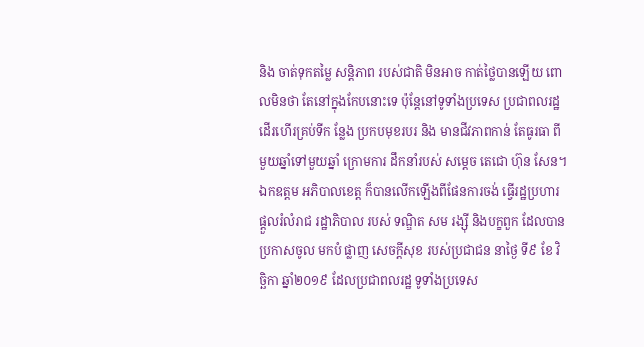និង ចាត់ទុកតម្លៃ សន្តិភាព របស់ជាតិ មិនអាច កាត់ថ្លៃបានឡើយ ពោលមិនថា តែនៅក្នុងកែបនោះទេ ប៉ុន្តែនៅទូទាំងប្រទេស ប្រជាពលរដ្ឋ ដើរហើរគ្រប់ទីក ន្លែង ប្រកបមុខរបរ និង មានជីវភាពកាន់ តែធូរធា ពីមួយឆ្នាំទៅមួយឆ្នាំ ក្រោមការ ដឹកនាំរបស់ សម្តេច តេជោ ហ៊ុន សែន។
ឯកឧត្តម អភិបាលខេត្ត ក៏បានលើកឡើងពីផែនការចង់ ធ្វើរដ្ឋប្រហារ ផ្តួលរំលំរាជ រដ្ឋាភិបាល របស់ ទណ្ឌិត សម រង្ស៊ី និងបក្ខពួក ដែលបាន ប្រកាសចូល មកបំ ផ្លាញ សេចក្តីសុខ របស់ប្រជាជន នាថ្ងៃ ទី៩ ខែ វិច្ឆិកា ឆ្នាំ២០១៩ ដែលប្រជាពលរដ្ឋ ទូទាំងប្រទេស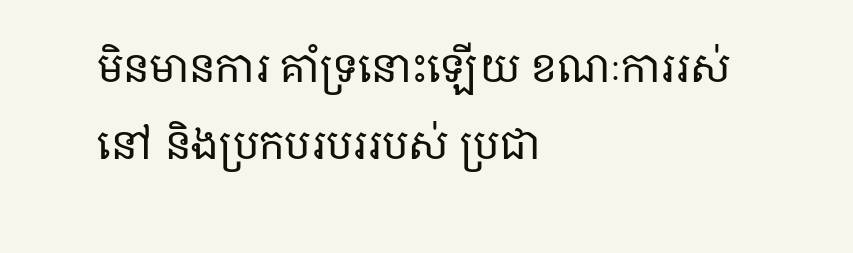មិនមានការ គាំទ្រនោះឡើយ ខណៈការរស់នៅ និងប្រកបរបររបស់ ប្រជា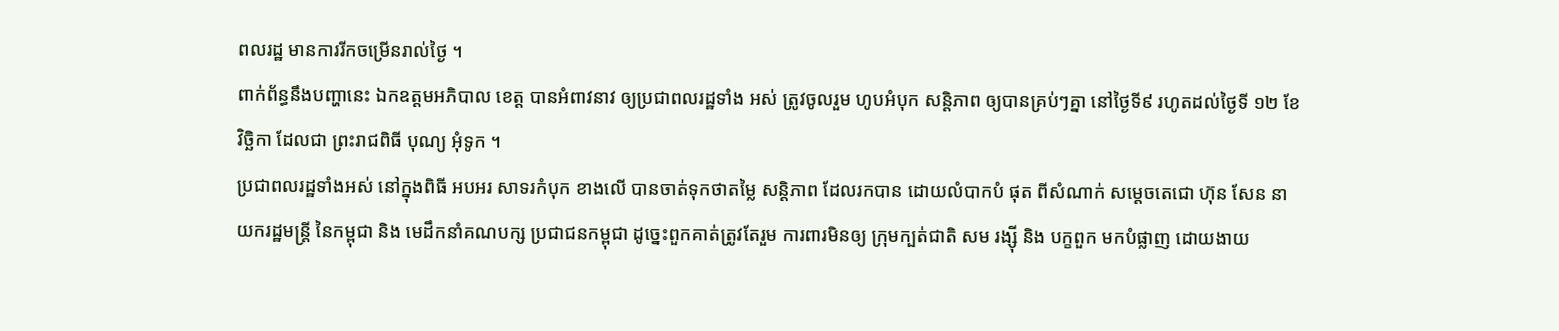ពលរដ្ឋ មានការរីកចម្រើនរាល់ថ្ងៃ ។
ពាក់ព័ន្ធនឹងបញ្ហានេះ ឯកឧត្តមអភិបាល ខេត្ត បានអំពាវនាវ ឲ្យប្រជាពលរដ្ឋទាំង អស់ ត្រូវចូលរួម ហូបអំបុក សន្តិភាព ឲ្យបានគ្រប់ៗគ្នា នៅថ្ងៃទី៩ រហូតដល់ថ្ងៃទី ១២ ខែវិច្ឆិកា ដែលជា ព្រះរាជពិធី បុណ្យ អុំទូក ។
ប្រជាពលរដ្ឋទាំងអស់ នៅក្នុងពិធី អបអរ សាទរកំបុក ខាងលើ បានចាត់ទុកថាតម្លៃ សន្តិភាព ដែលរកបាន ដោយលំបាកបំ ផុត ពីសំណាក់ សម្តេចតេជោ ហ៊ុន សែន នាយករដ្ឋមន្រ្តី នៃកម្ពុជា និង មេដឹកនាំគណបក្ស ប្រជាជនកម្ពុជា ដូច្នេះពួកគាត់ត្រូវតែរួម ការពារមិនឲ្យ ក្រុមក្បត់ជាតិ សម រង្ស៊ី និង បក្ខពួក មកបំផ្លាញ ដោយងាយ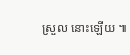ស្រួល នោះឡើយ ៕